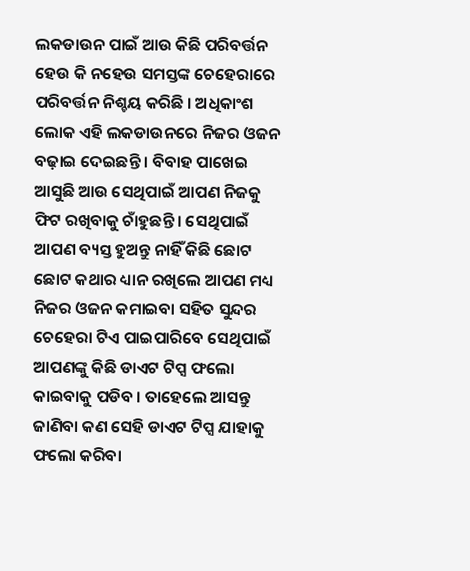ଲକଡାଉନ ପାଇଁ ଆଉ କିଛି ପରିବର୍ତ୍ତନ ହେଉ କି ନହେଉ ସମସ୍ତଙ୍କ ଚେହେରାରେ ପରିବର୍ତ୍ତନ ନିଶ୍ଚୟ କରିଛି । ଅଧିକାଂଶ ଲୋକ ଏହି ଲକଡାଉନରେ ନିଜର ଓଜନ ବଢ଼ାଇ ଦେଇଛନ୍ତି । ବିବାହ ପାଖେଇ ଆସୁଛି ଆଉ ସେଥିପାଇଁ ଆପଣ ନିଜକୁ ଫିଟ ରଖିବାକୁ ଚାଁହୁଛନ୍ତି । ସେଥିପାଇଁ ଆପଣ ବ୍ୟସ୍ତ ହୁଅନ୍ତୁ ନାହିଁ କିଛି ଛୋଟ ଛୋଟ କଥାର ଧ୍ୟାନ ରଖିଲେ ଆପଣ ମଧ୍ୟ ନିଜର ଓଜନ କମାଇବା ସହିତ ସୁନ୍ଦର ଚେହେରା ଟିଏ ପାଇପାରିବେ ସେଥିପାଇଁ ଆପଣଙ୍କୁ କିଛି ଡାଏଟ ଟିପ୍ସ ଫଲୋ କାଇବାକୁ ପଡିବ । ତାହେଲେ ଆସନ୍ତୁ ଜାଣିବା କଣ ସେହି ଡାଏଟ ଟିପ୍ସ ଯାହାକୁ ଫଲୋ କରିବା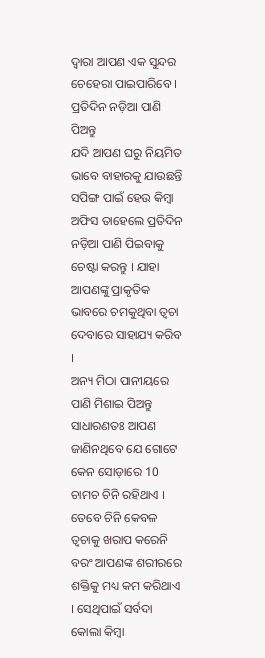ଦ୍ୱାରା ଆପଣ ଏକ ସୁନ୍ଦର ଚେହେରା ପାଇପାରିବେ ।
ପ୍ରତିଦିନ ନଡ଼ିଆ ପାଣି ପିଅନ୍ତୁ
ଯଦି ଆପଣ ଘରୁ ନିୟମିତ ଭାବେ ବାହାରକୁ ଯାଉଛନ୍ତି ସପିଙ୍ଗ ପାଇଁ ହେଉ କିମ୍ବା ଅଫିସ ତାହେଲେ ପ୍ରତିଦିନ ନଡ଼ିଆ ପାଣି ପିଇବାକୁ ଚେଷ୍ଟା କରନ୍ତୁ । ଯାହା ଆପଣଙ୍କୁ ପ୍ରାକୃତିକ ଭାବରେ ଚମକୁଥିବା ତ୍ୱଚା ଦେବାରେ ସାହାଯ୍ୟ କରିବ ।
ଅନ୍ୟ ମିଠା ପାନୀୟରେ ପାଣି ମିଶାଇ ପିଅନ୍ତୁ
ସାଧାରଣତଃ ଆପଣ ଜାଣିନଥିବେ ଯେ ଗୋଟେ କେନ ସୋଡ଼ାରେ 10 ଚାମଚ ଚିନି ରହିଥାଏ । ତେବେ ଚିନି କେବଳ ତ୍ୱଚାକୁ ଖରାପ କରେନି ବରଂ ଆପଣଙ୍କ ଶରୀରରେ ଶକ୍ତିକୁ ମଧ୍ୟ କମ କରିଥାଏ । ସେଥିପାଇଁ ସର୍ବଦା କୋଲା କିମ୍ବା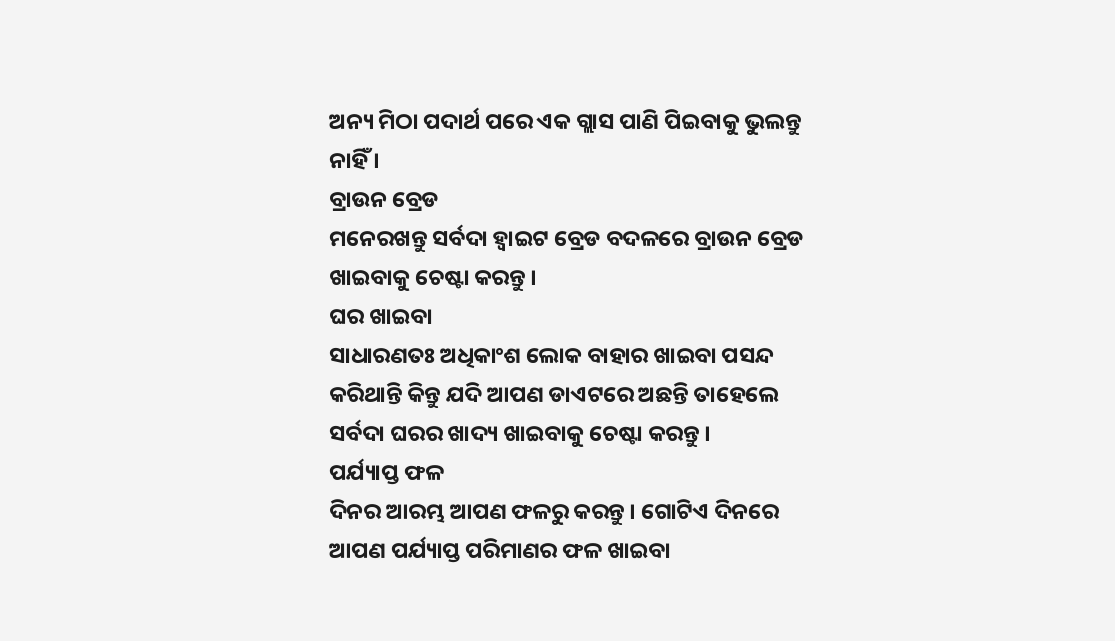ଅନ୍ୟ ମିଠା ପଦାର୍ଥ ପରେ ଏକ ଗ୍ଲାସ ପାଣି ପିଇବାକୁ ଭୁଲନ୍ତୁ ନାହିଁ ।
ବ୍ରାଉନ ବ୍ରେଡ
ମନେରଖନ୍ତୁ ସର୍ବଦା ହ୍ୱାଇଟ ବ୍ରେଡ ବଦଳରେ ବ୍ରାଉନ ବ୍ରେଡ ଖାଇବାକୁ ଚେଷ୍ଟା କରନ୍ତୁ ।
ଘର ଖାଇବା
ସାଧାରଣତଃ ଅଧିକାଂଶ ଲୋକ ବାହାର ଖାଇବା ପସନ୍ଦ କରିଥାନ୍ତି କିନ୍ତୁ ଯଦି ଆପଣ ଡାଏଟରେ ଅଛନ୍ତି ତାହେଲେ ସର୍ବଦା ଘରର ଖାଦ୍ୟ ଖାଇବାକୁ ଚେଷ୍ଟା କରନ୍ତୁ ।
ପର୍ଯ୍ୟାପ୍ତ ଫଳ
ଦିନର ଆରମ୍ଭ ଆପଣ ଫଳରୁ କରନ୍ତୁ । ଗୋଟିଏ ଦିନରେ ଆପଣ ପର୍ଯ୍ୟାପ୍ତ ପରିମାଣର ଫଳ ଖାଇବା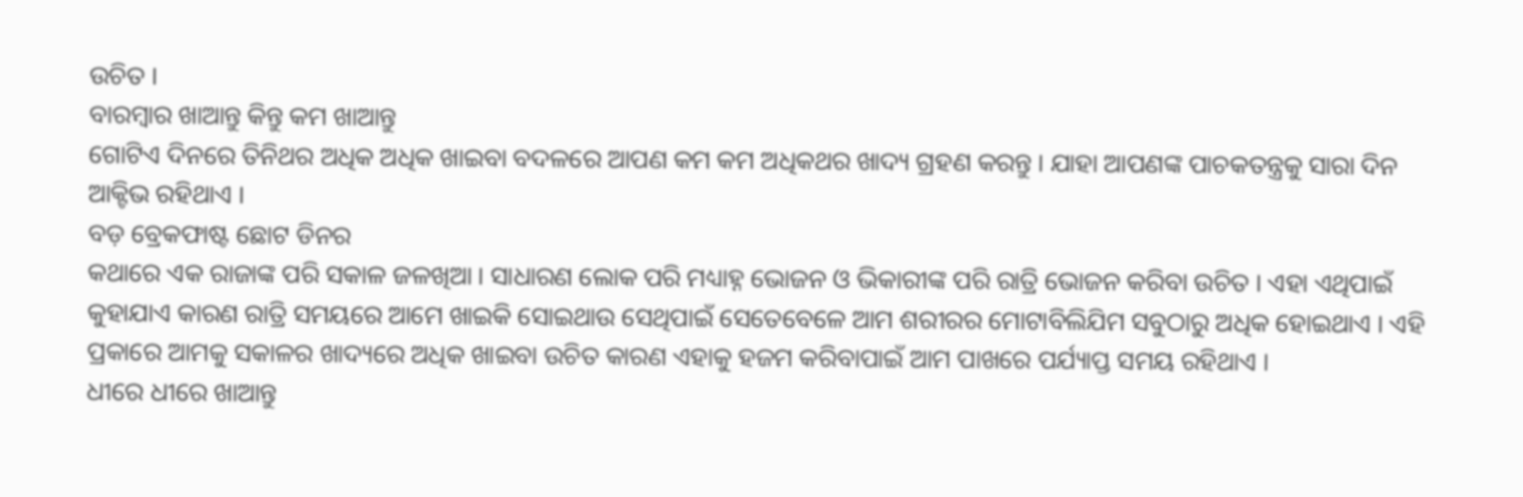ଉଚିତ ।
ବାରମ୍ବାର ଖାଆନ୍ତୁ କିନ୍ତୁ କମ ଖାଆନ୍ତୁ
ଗୋଟିଏ ଦିନରେ ତିନିଥର ଅଧିକ ଅଧିକ ଖାଇବା ବଦଳରେ ଆପଣ କମ କମ ଅଧିକଥର ଖାଦ୍ୟ ଗ୍ରହଣ କରନ୍ତୁ । ଯାହା ଆପଣଙ୍କ ପାଚକତନ୍ତ୍ରକୁ ସାରା ଦିନ ଆକ୍ଟିଭ ରହିଥାଏ ।
ବଡ଼ ବ୍ରେକଫାଷ୍ଟ ଛୋଟ ଡିନର
କଥାରେ ଏକ ରାଜାଙ୍କ ପରି ସକାଳ ଜଳଖିଆ । ସାଧାରଣ ଲୋକ ପରି ମଧ୍ୟାହ୍ନ ଭୋଜନ ଓ ଭିକାରୀଙ୍କ ପରି ରାତ୍ରି ଭୋଜନ କରିବା ଉଚିତ । ଏହା ଏଥିପାଇଁ କୁହାଯାଏ କାରଣ ରାତ୍ରି ସମୟରେ ଆମେ ଖାଇକି ସୋଇଥାଉ ସେଥିପାଇଁ ସେତେବେଳେ ଆମ ଶରୀରର ମୋଟାବିଲିଯିମ ସବୁଠାରୁ ଅଧିକ ହୋଇଥାଏ । ଏହି ପ୍ରକାରେ ଆମକୁ ସକାଳର ଖାଦ୍ୟରେ ଅଧିକ ଖାଇବା ଉଚିତ କାରଣ ଏହାକୁ ହଜମ କରିବାପାଇଁ ଆମ ପାଖରେ ପର୍ଯ୍ୟାପ୍ତ ସମୟ ରହିଥାଏ ।
ଧୀରେ ଧୀରେ ଖାଆନ୍ତୁ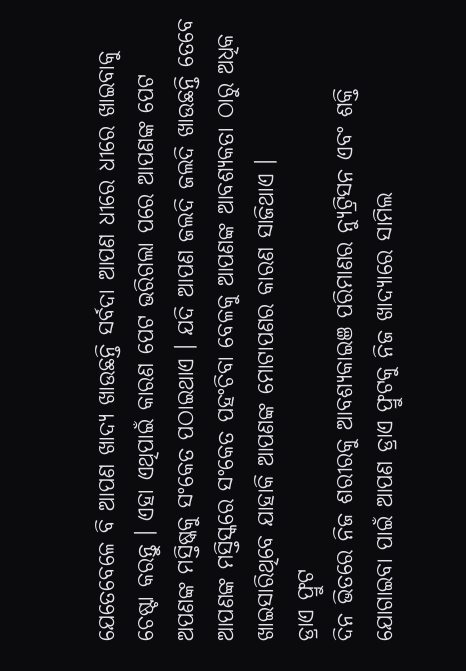ଯେତେବେଳେ ବି ଆପଣ ଖାଦ୍ୟ ଖାଉଛନ୍ତି ସର୍ବଦା ଆପଣ ଧୀରେ ଧୀରେ ଖାଇବାକୁ ଚେଷ୍ଟା କରନ୍ତୁ । ଏହା ଏଥିପାଇଁ କାରଣ ପେଟ ଭରିଗଲା ପରେ ଆପଣଙ୍କ ପେଟ ଅପଣଙ୍କ ମସ୍ତିଷ୍କକୁ ସଂକେତ ପଠାଇଥାଏ । ଯଦି ଆପଣ ଜଲଦି ଜଲଦି ଖାଉଛନ୍ତି ତେବେ ଆପଣଙ୍କ ମସ୍ତିସ୍କରେ ସଂକେତ ପହଂଚିବା ବେଳକୁ ଆପଣଙ୍କ ଆବଶ୍ୟକତା ଠାରୁ ଅଧିକ ଖାଇସାରିଥିବେ ଯାହାକି ଆପଣଙ୍କ ମୋଟାପଣର କାରଣ ସାଜିଥାଏ ।
ଡ୍ରାଏ ଫ୍ରୁଟ
ଦିନ ଭିତରେ ନିଜ ଶରୀରକୁ ଆବଶ୍ୟକାଇଞ ପରିମାଣର ନ୍ୟୁଟ୍ରିସନ ଏବଂ ଶକ୍ତି ଯୋଗାଇବା ପାଇଁ ଆପଣ ଡ୍ରାଏ ଫ୍ରୁଟକୁ ନିଜ ଖାଦ୍ୟାରେ ସାମିଲ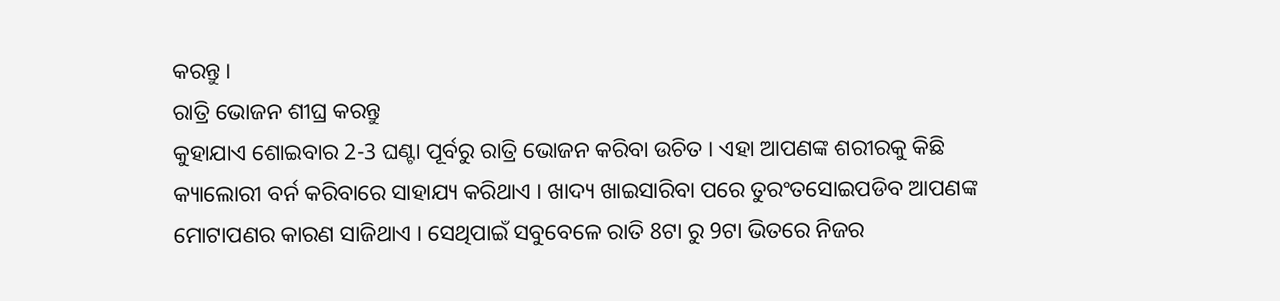କରନ୍ତୁ ।
ରାତ୍ରି ଭୋଜନ ଶୀଘ୍ର କରନ୍ତୁ
କୁହାଯାଏ ଶୋଇବାର 2-3 ଘଣ୍ଟା ପୂର୍ବରୁ ରାତ୍ରି ଭୋଜନ କରିବା ଉଚିତ । ଏହା ଆପଣଙ୍କ ଶରୀରକୁ କିଛି କ୍ୟାଲୋରୀ ବର୍ନ କରିବାରେ ସାହାଯ୍ୟ କରିଥାଏ । ଖାଦ୍ୟ ଖାଇସାରିବା ପରେ ତୁରଂତସୋଇପଡିବ ଆପଣଙ୍କ ମୋଟାପଣର କାରଣ ସାଜିଥାଏ । ସେଥିପାଇଁ ସବୁବେଳେ ରାତି 8ଟା ରୁ 9ଟା ଭିତରେ ନିଜର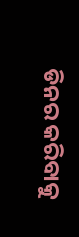ଡିନର କରିବାକୁ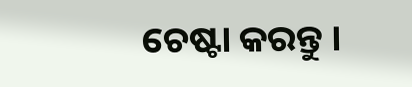ଚେଷ୍ଟା କରନ୍ତୁ ।